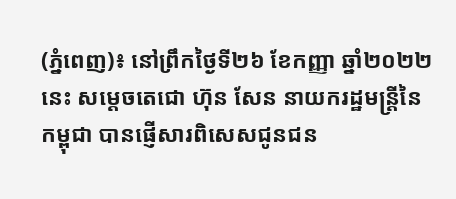(ភ្នំពេញ)៖ នៅព្រឹកថ្ងៃទី២៦ ខែកញ្ញា ឆ្នាំ២០២២នេះ សម្តេចតេជោ ហ៊ុន សែន នាយករដ្ឋមន្ត្រីនៃកម្ពុជា បានផ្ញើសារពិសេសជូនជន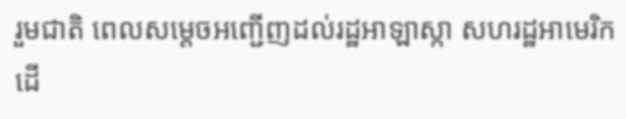រួមជាតិ ពេលសម្តេចអញ្ជើញដល់រដ្ឋអាឡាស្កា សហរដ្ឋអាមេរិក ដើ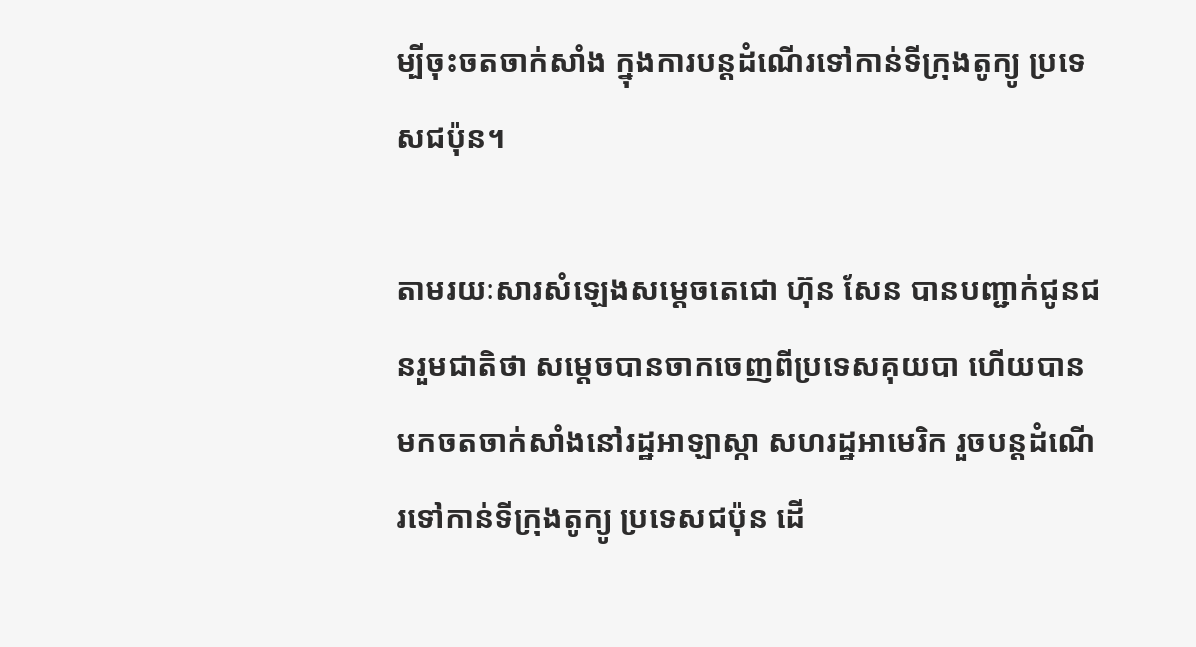ម្បីចុះចតចាក់សាំង ក្នុងការបន្តដំណើរទៅកាន់ទីក្រុងតូក្យូ ប្រទេសជប៉ុន។

តាមរយៈសារសំឡេងសម្តេចតេជោ ហ៊ុន សែន បានបញ្ជាក់ជូនជនរួមជាតិថា សម្តេចបានចាកចេញពីប្រទេសគុយបា ហើយបានមកចតចាក់សាំងនៅរដ្ឋអាឡាស្កា សហរដ្ឋអាមេរិក រួចបន្តដំណើរទៅកាន់ទីក្រុងតូក្យូ ប្រទេសជប៉ុន ដើ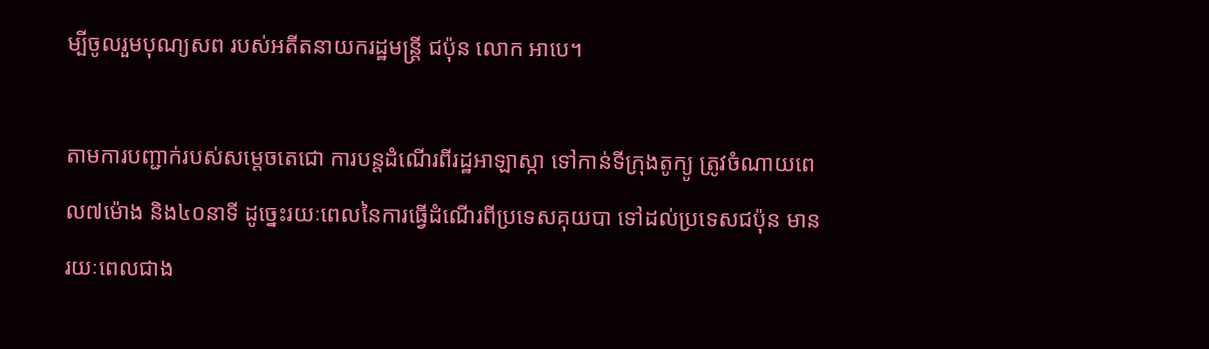ម្បីចូលរួមបុណ្យសព របស់អតីតនាយករដ្ឋមន្ត្រី ជប៉ុន លោក អាបេ។

តាមការបញ្ជាក់របស់សម្តេចតេជោ ការបន្តដំណើរពីរដ្ឋអាឡាស្កា ទៅកាន់ទីក្រុងតូក្យូ ត្រូវចំណាយពេល៧ម៉ោង និង៤០នាទី ដូច្នេះរយៈពេលនៃការធ្វើដំណើរពីប្រទេសគុយបា ទៅដល់ប្រទេសជប៉ុន មានរយៈពេលជាង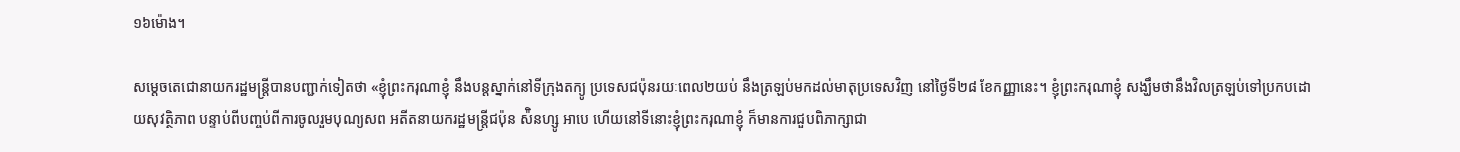១៦ម៉ោង។

សម្តេចតេជោនាយករដ្ឋមន្ត្រីបានបញ្ជាក់ទៀតថា «ខ្ញុំព្រះករុណាខ្ញុំ នឹងបន្តស្នាក់នៅទីក្រុងតក្យូ ប្រទេសជប៉ុនរយៈពេល២យប់ នឹងត្រឡប់មកដល់មាតុប្រទេសវិញ នៅថ្ងៃទី២៨ ខែកញ្ញានេះ។ ខ្ញុំព្រះករុណាខ្ញុំ សង្ឃឹមថានឹងវិលត្រឡប់ទៅប្រកបដោយសុវត្ថិភាព បន្ទាប់ពីបញ្ចប់ពីការចូលរួមបុណ្យសព អតីតនាយករដ្ឋមន្ត្រីជប៉ុន ស៉ិនហ្សូ អាបេ ហើយនៅទីនោះខ្ញុំព្រះករុណាខ្ញុំ ក៏មានការជួបពិភាក្សាជា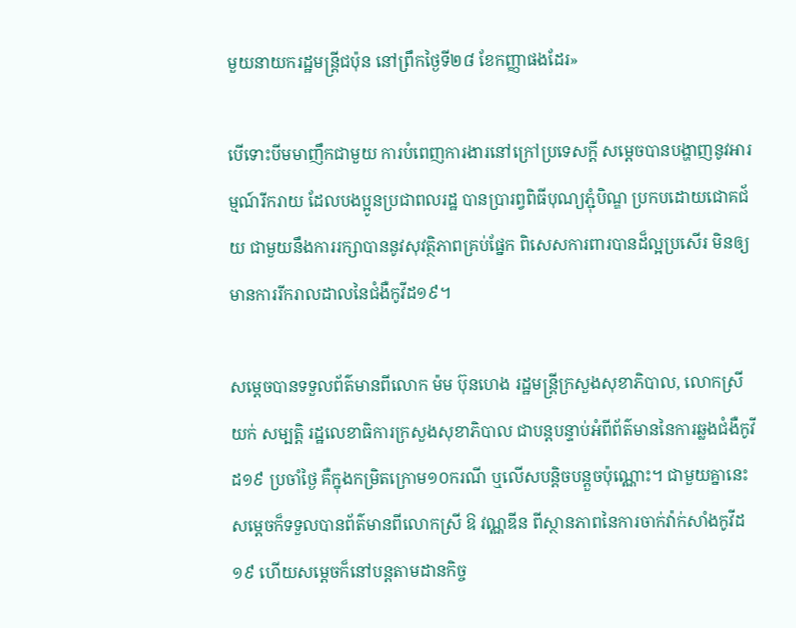មួយនាយករដ្ឋមន្ត្រីជប៉ុន នៅព្រឹកថ្ងៃទី២៨ ខែកញ្ញាផងដែរ»

បើទោះបីមមាញឹកជាមួយ ការបំពេញការងារនៅក្រៅប្រទេសក្តី សម្តេចបានបង្ហាញនូវអារម្មណ៍រីករាយ ដែលបងប្អូនប្រជាពលរដ្ឋ បានប្រារព្វពិធីបុណ្យភ្ជុំបិណ្ឌ ប្រកបដោយជោគជ័យ ជាមួយនឹងការរក្សាបាននូវសុវត្ថិភាពគ្រប់ផ្នែក ពិសេសការពារបានដ៏ល្អប្រសើរ មិនឲ្យមានការរីករាលដាលនៃជំងឺកូវីដ១៩។

សម្តេចបានទទួលព័ត៌មានពីលោក ម៉ម ប៊ុនហេង រដ្ឋមន្ត្រីក្រសួងសុខាភិបាល, លោកស្រី យក់ សម្បត្តិ រដ្ឋលេខាធិការក្រសួងសុខាភិបាល ជាបន្តបន្ទាប់អំពីព័ត៌មាននៃការឆ្លងជំងឺកូវីដ១៩ ប្រចាំថ្ងៃ គឺក្នុងកម្រិតក្រោម១០ករណី ឬលើសបន្តិចបន្តួចប៉ុណ្ណោះ។ ជាមួយគ្នានេះ សម្តេចក៏ទទួលបានព័ត៌មានពីលោកស្រី ឱ វណ្ណឌីន ពីស្ថានភាពនៃការចាក់វ៉ាក់សាំងកូវីដ១៩ ហើយសម្តេចក៏នៅបន្តតាមដានកិច្ច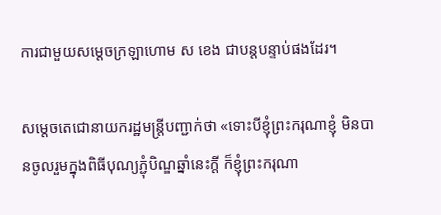ការជាមួយសម្តេចក្រឡាហោម ស ខេង ជាបន្តបន្ទាប់ផងដែរ។

សម្តេចតេជោនាយករដ្ឋមន្ត្រីបញ្ជាក់ថា «ទោះបីខ្ញុំព្រះករុណាខ្ញុំ មិនបានចូលរួមក្នុងពិធីបុណ្យភ្ជុំបិណ្ឌឆ្នាំនេះក្តី ក៏ខ្ញុំព្រះករុណា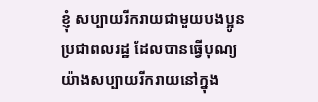ខ្ញុំ សប្បាយរីករាយជាមួយបងប្អូនប្រជាពលរដ្ឋ ដែលបានធ្វើបុណ្យយ៉ាងសប្បាយរីករាយនៅក្នុង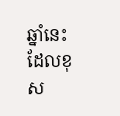ឆ្នាំនេះ ដែលខុស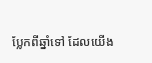ប្លែកពីឆ្នាំទៅ ដែលយើង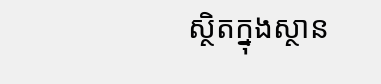ស្ថិតក្នុងស្ថាន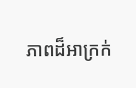ភាពដ៏អាក្រក់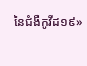នៃជំងឺកូវីដ១៩»